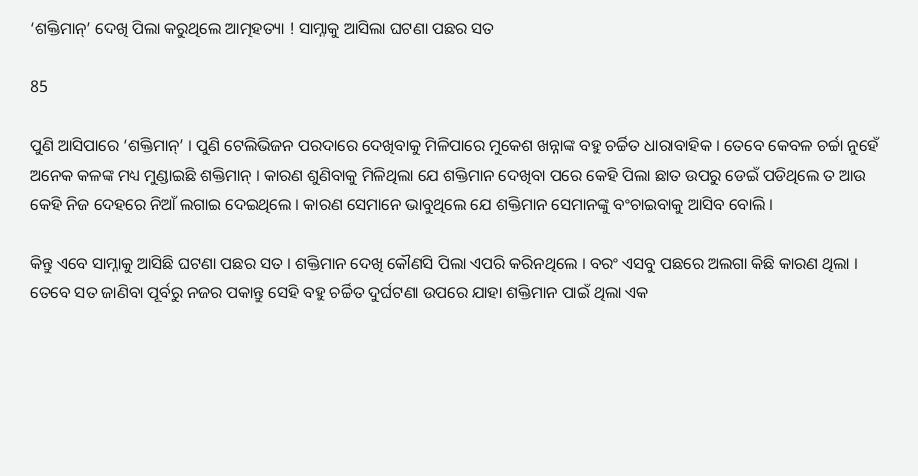‘ଶକ୍ତିମାନ୍’ ଦେଖି ପିଲା କରୁଥିଲେ ଆତ୍ମହତ୍ୟା ! ସାମ୍ନାକୁ ଆସିଲା ଘଟଣା ପଛର ସତ

85

ପୁଣି ଆସିପାରେ ‘ଶକ୍ତିମାନ୍’ । ପୁଣି ଟେଲିଭିଜନ ପରଦାରେ ଦେଖିବାକୁ ମିଳିପାରେ ମୁକେଶ ଖନ୍ନାଙ୍କ ବହୁ ଚର୍ଚ୍ଚିତ ଧାରାବାହିକ । ତେବେ କେବଳ ଚର୍ଚ୍ଚା ନୁହେଁ ଅନେକ କଳଙ୍କ ମଧ୍ୟ ମୁଣ୍ଡାଇଛି ଶକ୍ତିମାନ୍ । କାରଣ ଶୁଣିବାକୁ ମିଳିଥିଲା ଯେ ଶକ୍ତିମାନ ଦେଖିବା ପରେ କେହି ପିଲା ଛାତ ଉପରୁ ଡେଇଁ ପଡିଥିଲେ ତ ଆଉ କେହି ନିଜ ଦେହରେ ନିଆଁ ଲଗାଇ ଦେଇଥିଲେ । କାରଣ ସେମାନେ ଭାବୁଥିଲେ ଯେ ଶକ୍ତିମାନ ସେମାନଙ୍କୁ ବଂଚାଇବାକୁ ଆସିବ ବୋଲି ।

କିନ୍ତୁ ଏବେ ସାମ୍ନାକୁ ଆସିଛି ଘଟଣା ପଛର ସତ । ଶକ୍ତିମାନ ଦେଖି କୌଣସି ପିଲା ଏପରି କରିନଥିଲେ । ବରଂ ଏସବୁ ପଛରେ ଅଲଗା କିଛି କାରଣ ଥିଲା । ତେବେ ସତ ଜାଣିବା ପୂର୍ବରୁ ନଜର ପକାନ୍ତୁ ସେହି ବହୁ ଚର୍ଚ୍ଚିତ ଦୁର୍ଘଟଣା ଉପରେ ଯାହା ଶକ୍ତିମାନ ପାଇଁ ଥିଲା ଏକ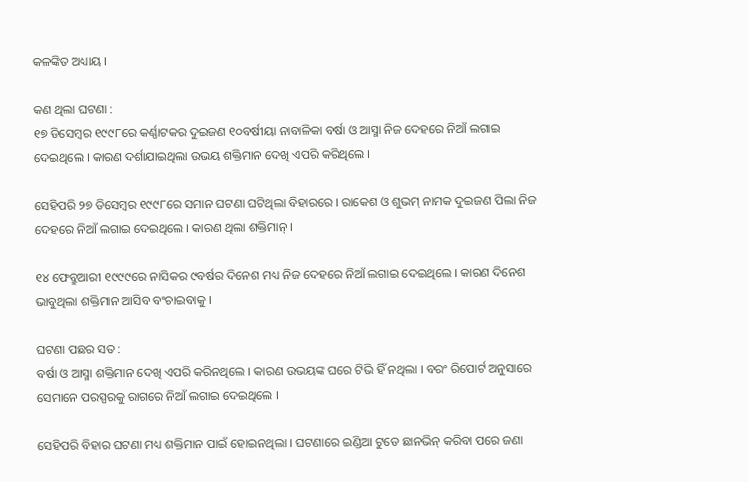କଳଙ୍କିତ ଅଧ୍ୟାୟ ।

କଣ ଥିଲା ଘଟଣା :
୧୭ ଡିସେମ୍ବର ୧୯୯୮ରେ କର୍ଣ୍ଣାଟକର ଦୁଇଜଣ ୧୦ବର୍ଷୀୟା ନାବାଳିକା ବର୍ଷା ଓ ଆସ୍ମା ନିଜ ଦେହରେ ନିଆଁ ଲଗାଇ ଦେଇଥିଲେ । କାରଣ ଦର୍ଶାଯାଇଥିଲା ଉଭୟ ଶକ୍ତିମାନ ଦେଖି ଏପରି କରିଥିଲେ ।

ସେହିପରି ୨୭ ଡିସେମ୍ବର ୧୯୯୮ରେ ସମାନ ଘଟଣା ଘଟିଥିଲା ବିହାରରେ । ରାକେଶ ଓ ଶୁଭମ୍ ନାମକ ଦୁଇଜଣ ପିଲା ନିଜ ଦେହରେ ନିଆଁ ଲଗାଇ ଦେଇଥିଲେ । କାରଣ ଥିଲା ଶକ୍ତିମାନ୍ ।

୧୪ ଫେବ୍ରୁଆରୀ ୧୯୯୯ରେ ନାସିକର ୯ବର୍ଷର ଦିନେଶ ମଧ୍ୟ ନିଜ ଦେହରେ ନିଆଁ ଲଗାଇ ଦେଇଥିଲେ । କାରଣ ଦିନେଶ ଭାବୁଥିଲା ଶକ୍ତିମାନ ଆସିବ ବଂଚାଇବାକୁ ।

ଘଟଣା ପଛର ସତ :
ବର୍ଷା ଓ ଆସ୍ମା ଶକ୍ତିମାନ ଦେଖି ଏପରି କରିନଥିଲେ । କାରଣ ଉଭୟଙ୍କ ଘରେ ଟିଭି ହିଁ ନଥିଲା । ବରଂ ରିପୋର୍ଟ ଅନୁସାରେ ସେମାନେ ପରସ୍ପରକୁ ରାଗରେ ନିଆଁ ଲଗାଇ ଦେଇଥିଲେ ।

ସେହିପରି ବିହାର ଘଟଣା ମଧ୍ୟ ଶକ୍ତିମାନ ପାଇଁ ହୋଇନଥିଲା । ଘଟଣାରେ ଇଣ୍ଡିଆ ଟୁଡେ ଛାନଭିନ୍ କରିବା ପରେ ଜଣା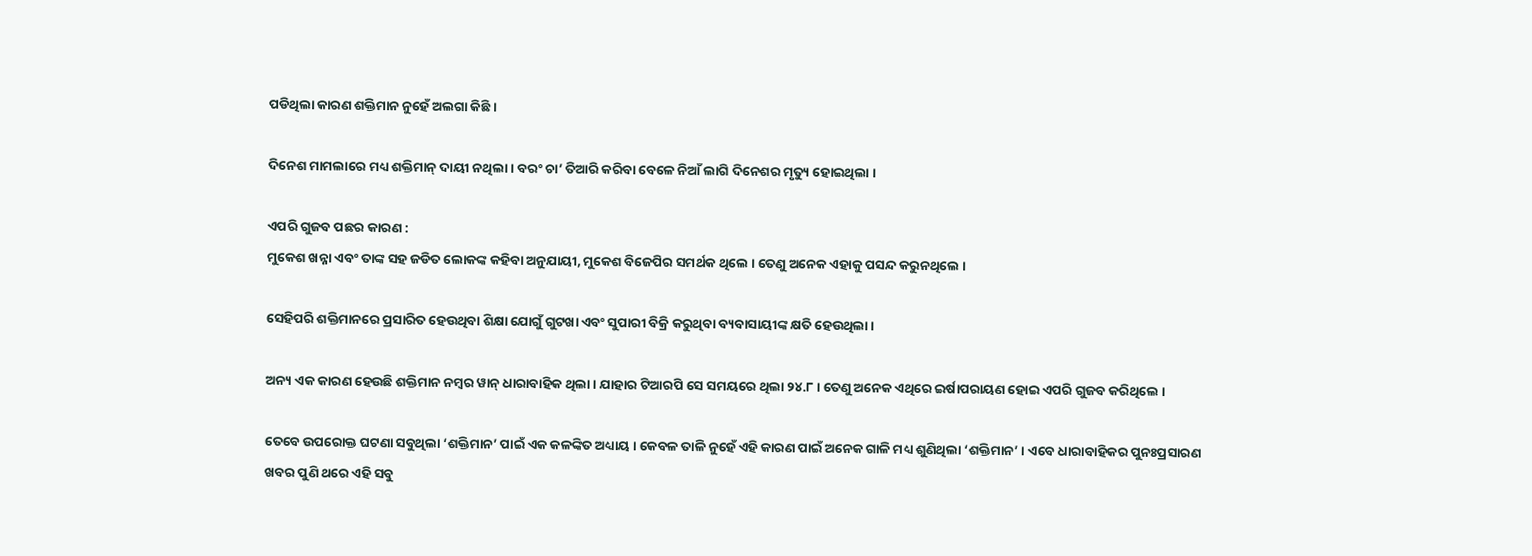ପଡିଥିଲା କାରଣ ଶକ୍ତିମାନ ନୁହେଁ ଅଲଗା କିଛି ।

ଦିନେଶ ମାମଲାରେ ମଧ୍ୟ ଶକ୍ତିମାନ୍ ଦାୟୀ ନଥିଲା । ବରଂ ଚା’ ତିଆରି କରିବା ବେଳେ ନିଆଁ ଲାଗି ଦିନେଶର ମୃତ୍ୟୁ ହୋଇଥିଲା ।

ଏପରି ଗୁଜବ ପଛର କାରଣ :
ମୁକେଶ ଖନ୍ନା ଏବଂ ତାଙ୍କ ସହ ଜଡିତ ଲୋକଙ୍କ କହିବା ଅନୁଯାୟୀ, ମୁକେଶ ବିଜେପିର ସମର୍ଥକ ଥିଲେ । ତେଣୁ ଅନେକ ଏହାକୁ ପସନ୍ଦ କରୁନଥିଲେ ।

ସେହିପରି ଶକ୍ତିମାନରେ ପ୍ରସାରିତ ହେଉଥିବା ଶିକ୍ଷା ଯୋଗୁଁ ଗୁଟଖା ଏବଂ ସୁପାରୀ ବିକ୍ରି କରୁଥିବା ବ୍ୟବାସାୟୀଙ୍କ କ୍ଷତି ହେଉଥିଲା ।

ଅନ୍ୟ ଏକ କାରଣ ହେଉଛି ଶକ୍ତିମାନ ନମ୍ବର ୱାନ୍ ଧାରାବାହିକ ଥିଲା । ଯାହାର ଟିଆରପି ସେ ସମୟରେ ଥିଲା ୨୪.୮ । ତେଣୁ ଅନେକ ଏଥିରେ ଇର୍ଷାପରାୟଣ ହୋଇ ଏପରି ଗୁଜବ କରିଥିଲେ ।

ତେବେ ଉପରୋକ୍ତ ଘଟଣା ସବୁଥିଲା ‘ଶକ୍ତିମାନ’ ପାଇଁ ଏକ କଳଙ୍କିତ ଅଧ୍ୟାୟ । କେବଳ ତାଳି ନୁହେଁ ଏହି କାରଣ ପାଇଁ ଅନେକ ଗାଳି ମଧ୍ୟ ଶୁଣିଥିଲା ‘ଶକ୍ତିମାନ’ । ଏବେ ଧାରାବାହିକର ପୁନଃପ୍ରସାରଣ ଖବର ପୁଣି ଥରେ ଏହି ସବୁ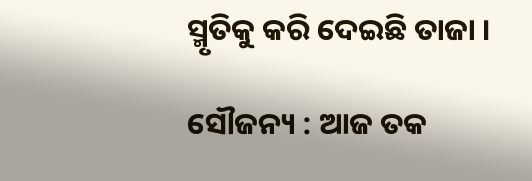ସ୍ମୃତିକୁ କରି ଦେଇଛି ତାଜା ।

ସୌଜନ୍ୟ : ଆଜ ତକ